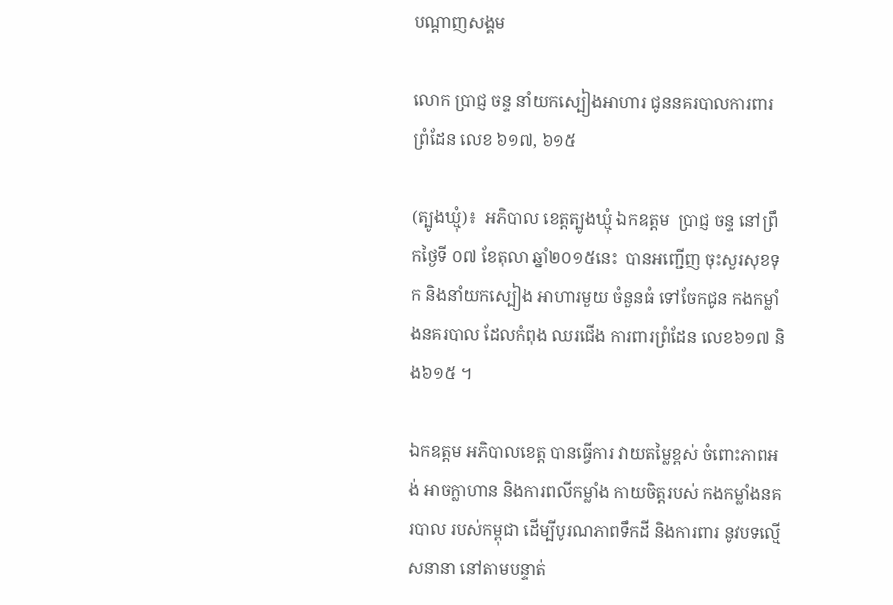បណ្តាញសង្គម

លោក ប្រាជ្ញ ចន្ទ នាំយកស្បៀងអាហារ ជូននគរបាលការពារព្រំដែន លេខ ៦១៧, ៦១៥

(ត្បូងឃ្មុំ)៖  អភិបាល ខេត្តត្បូងឃ្មុំ ឯកឧត្តម  ប្រាជ្ញ ចន្ទ នៅព្រឹកថ្ងៃទី ០៧ ខែតុលា ឆ្នាំ២០១៥នេះ  បានអញ្ជើញ ចុះសួរសុខទុក និងនាំយកស្បៀង អាហារមួយ ចំនួនធំ ទៅចែកជូន កងកម្លាំងនគរបាល ដែលកំពុង ឈរជើង ការពារព្រំដែន លេខ៦១៧ និង៦១៥ ។

ឯកឧត្តម អភិបាលខេត្ត បានធ្វើការ វាយតម្លៃខ្ពស់ ចំពោះភាពអង់ អាចក្លាហាន និងការពលីកម្លាំង កាយចិត្តរបស់ កងកម្លាំងនគរបាល របស់កម្ពុជា ដើម្បីបូរណភាពទឹកដី និងការពារ នូវបទល្មើសនានា នៅតាមបន្ទាត់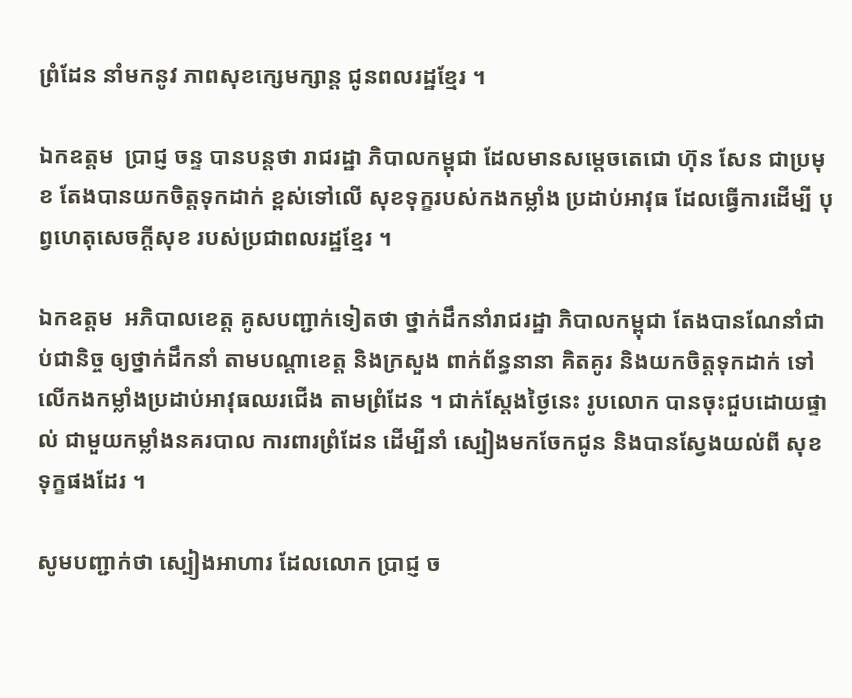ព្រំដែន នាំមកនូវ ភាពសុខក្សេមក្សាន្ត ជូនពលរដ្ឋខ្មែរ ។

ឯកឧត្តម  ប្រាជ្ញ ចន្ទ បានបន្តថា រាជរដ្ឋា ភិបាលកម្ពុជា ដែលមានសម្តេចតេជោ ហ៊ុន សែន ជាប្រមុខ តែងបានយកចិត្តទុកដាក់ ខ្ពស់ទៅលើ សុខទុក្ខរបស់កងកម្លាំង ប្រដាប់អាវុធ ដែលធ្វើការដើម្បី បុព្វហេតុសេចក្តីសុខ របស់ប្រជាពលរដ្ឋខ្មែរ ។

ឯកឧត្តម  អភិបាលខេត្ត គូសបញ្ជាក់ទៀតថា ថ្នាក់ដឹកនាំរាជរដ្ឋា ភិបាលកម្ពុជា តែងបានណែនាំជាប់ជានិច្ច ឲ្យថ្នាក់ដឹកនាំ តាមបណ្តាខេត្ត និងក្រសួង ពាក់ព័ន្ធនានា គិតគូរ និងយកចិត្តទុកដាក់ ទៅលើកងកម្លាំងប្រដាប់អាវុធឈរជើង តាមព្រំដែន ។ ជាក់ស្តែងថ្ងៃនេះ រូបលោក បានចុះជួបដោយផ្ទាល់ ជាមួយកម្លាំងនគរបាល ការពារព្រំដែន ដើម្បីនាំ ស្បៀងមកចែកជូន និងបានស្វែងយល់ពី សុខទុក្ខផងដែរ ។

សូមបញ្ជាក់ថា ស្បៀងអាហារ ដែលលោក ប្រាជ្ញ ច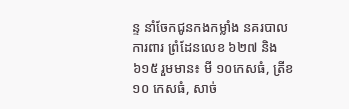ន្ទ នាំចែកជូនកងកម្លាំង នគរបាលការពារ ព្រំដែនលេខ ៦២៧ និង ៦១៥ រួមមាន៖ មី ១០កេសធំ, ត្រីខ ១០ កេសធំ, សាច់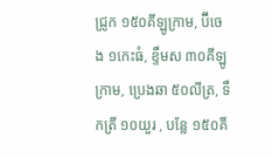ជ្រូក ១៥០គីឡូក្រាម, ប៊ីចេង ១កេះធំ, ខ្ទឹមស ៣០គីឡូក្រាម, ប្រេងឆា ៥០លីត្រ, ទឹកត្រី ១០យួរ , បន្លែ ១៥០គី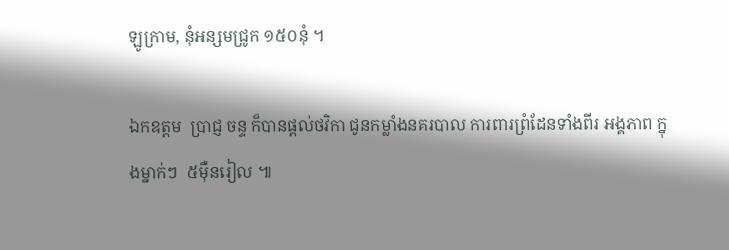ឡូក្រាម, នុំអន្សមជ្រូក ១៥០នុំ ។

ឯកឧត្តម  ប្រាជ្ញ ចន្ទ ក៏បានផ្តល់ថវិកា ជូនកម្លាំងនគរបាល ការពារព្រំដែនទាំងពីរ អង្គភាព ក្នុងម្នាក់ៗ  ៥ម៉ឺនរៀល ៕